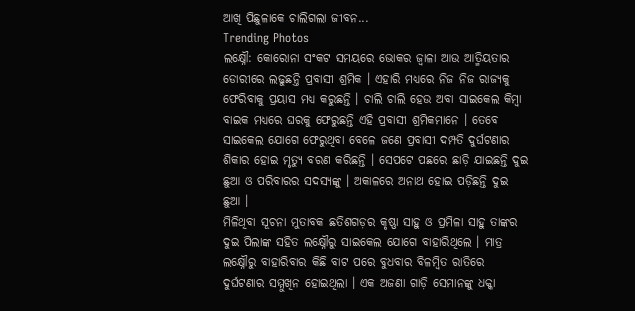ଆଖି ପିଛୁଳାକେ ଚାଲିଗଲା ଜୀବନ...
Trending Photos
ଲକ୍ଷ୍ନୌ: କୋରୋନା ସଂକଟ ସମୟରେ ଭୋକର ଜ୍ୱାଳା ଆଉ ଆତ୍ମିୟତାର ଡୋରୀରେ ଲଢୁଛନ୍ତି ପ୍ରବାସୀ ଶ୍ରମିକ । ଏହାରି ମଧ୍ୟରେ ନିଜ ନିଜ ରାଜ୍ୟକୁ ଫେରିବାକୁ ପ୍ରୟାସ ମଧ୍ୟ କରୁଛନ୍ତି । ଚାଲି ଚାଲି ହେଉ ଅବା ସାଇକେଲ କିମ୍ବା ବାଇକ ମଧ୍ୟରେ ଘରକୁ ଫେରୁଛନ୍ତି ଏହି ପ୍ରବାସୀ ଶ୍ରମିକମାନେ । ତେବେ ସାଇକେଲ ଯୋଗେ ଫେରୁଥିବା ବେଳେ ଜଣେ ପ୍ରବାସୀ ଦମ୍ପତି ଦୁର୍ଘଟଣାର ଶିକାର ହୋଇ ମୃତ୍ୟୁ ବରଣ କରିଛନ୍ତି । ସେପଟେ ପଛରେ ଛାଡ଼ି ଯାଇଛନ୍ତି ଦୁଇ ଛୁଆ ଓ ପରିବାରର ସଦସ୍ୟଙ୍କୁ । ଅକାଳରେ ଅନାଥ ହୋଇ ପଡ଼ିଛନ୍ତି ଦୁଇ ଛୁଆ ।
ମିଳିଥିବା ସୂଚନା ମୁତାବକ ଛତିଶଗଡ଼ର କୃଷ୍ଣା ସାହୁ ଓ ପ୍ରମିଳା ସାହୁ ତାଙ୍କର ଦୁଇ ପିଲାଙ୍କ ସହିତ ଲକ୍ଷ୍ନୌରୁ ସାଇକେଲ ଯୋଗେ ବାହାରିଥିଲେ । ମାତ୍ର ଲକ୍ଷ୍ନୌରୁ ବାହାରିବାର କିଛି ବାଟ ପରେ ବୁଧବାର ବିଳମ୍ବିତ ରାତିରେ ଦୁର୍ଘଟଣାର ସମ୍ମୁଖିନ ହୋଇଥିଲା । ଏକ ଅଜଣା ଗାଡ଼ି ସେମାନଙ୍କୁ ଧକ୍କା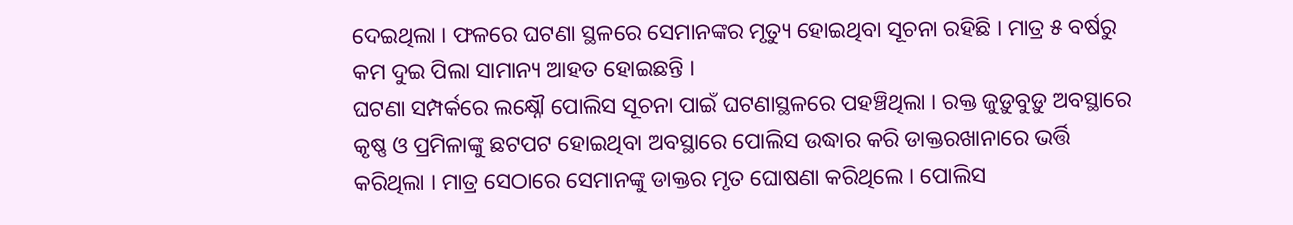ଦେଇଥିଲା । ଫଳରେ ଘଟଣା ସ୍ଥଳରେ ସେମାନଙ୍କର ମୃତ୍ୟୁ ହୋଇଥିବା ସୂଚନା ରହିଛି । ମାତ୍ର ୫ ବର୍ଷରୁ କମ ଦୁଇ ପିଲା ସାମାନ୍ୟ ଆହତ ହୋଇଛନ୍ତି ।
ଘଟଣା ସମ୍ପର୍କରେ ଲକ୍ଷ୍ନୌ ପୋଲିସ ସୂଚନା ପାଇଁ ଘଟଣାସ୍ଥଳରେ ପହଞ୍ଚିଥିଲା । ରକ୍ତ ଜୁଡ଼ୁବୁଡ଼ୁ ଅବସ୍ଥାରେ କୃଷ୍ଣ ଓ ପ୍ରମିଳାଙ୍କୁ ଛଟପଟ ହୋଇଥିବା ଅବସ୍ଥାରେ ପୋଲିସ ଉଦ୍ଧାର କରି ଡାକ୍ତରଖାନାରେ ଭର୍ତ୍ତି କରିଥିଲା । ମାତ୍ର ସେଠାରେ ସେମାନଙ୍କୁ ଡାକ୍ତର ମୃତ ଘୋଷଣା କରିଥିଲେ । ପୋଲିସ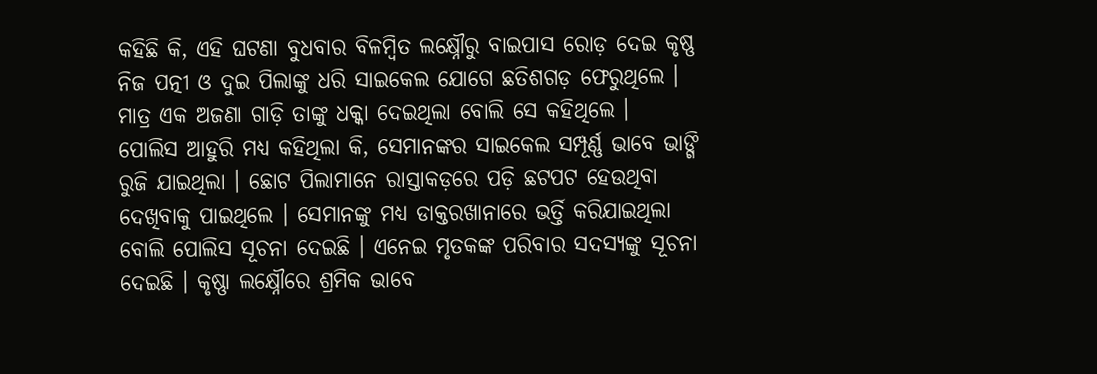କହିଛି କି, ଏହି ଘଟଣା ବୁଧବାର ବିଳମ୍ବିତ ଲକ୍ଷ୍ନୌରୁ ବାଇପାସ ରୋଡ଼ ଦେଇ କୃଷ୍ଣ ନିଜ ପତ୍ନୀ ଓ ଦୁଇ ପିଲାଙ୍କୁ ଧରି ସାଇକେଲ ଯୋଗେ ଛତିଶଗଡ଼ ଫେରୁଥିଲେ । ମାତ୍ର ଏକ ଅଜଣା ଗାଡ଼ି ତାଙ୍କୁ ଧକ୍କା ଦେଇଥିଲା ବୋଲି ସେ କହିଥିଲେ ।
ପୋଲିସ ଆହୁରି ମଧ୍ୟ କହିଥିଲା କି, ସେମାନଙ୍କର ସାଇକେଲ ସମ୍ପୂର୍ଣ୍ଣ ଭାବେ ଭାଙ୍ଗି ରୁଜି ଯାଇଥିଲା । ଛୋଟ ପିଲାମାନେ ରାସ୍ତାକଡ଼ରେ ପଡ଼ି ଛଟପଟ ହେଉଥିବା ଦେଖିବାକୁ ପାଇଥିଲେ । ସେମାନଙ୍କୁ ମଧ୍ୟ ଡାକ୍ତରଖାନାରେ ଭର୍ତ୍ତି କରିଯାଇଥିଲା ବୋଲି ପୋଲିସ ସୂଚନା ଦେଇଛି । ଏନେଇ ମୃତକଙ୍କ ପରିବାର ସଦସ୍ୟଙ୍କୁ ସୂଚନା ଦେଇଛି । କୃଷ୍ଣା ଲକ୍ଷ୍ନୌରେ ଶ୍ରମିକ ଭାବେ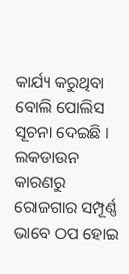କାର୍ଯ୍ୟ କରୁଥିବା ବୋଲି ପୋଲିସ ସୂଚନା ଦେଇଛି । ଲକଡାଉନ କାରଣରୁ ରୋଜଗାର ସମ୍ପୂର୍ଣ୍ଣ ଭାବେ ଠପ ହୋଇ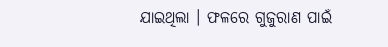ଯାଇଥିଲା । ଫଳରେ ଗୁଜୁରାଣ ପାଇଁ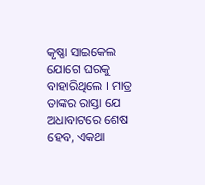କୃଷ୍ଣା ସାଇକେଲ ଯୋଗେ ଘରକୁ ବାହାରିଥିଲେ । ମାତ୍ର ତାଙ୍କର ରାସ୍ତା ଯେ ଅଧାବାଟରେ ଶେଷ ହେବ, ଏକଥା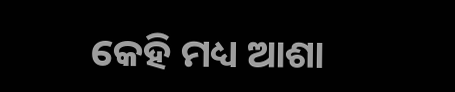କେହି ମଧ୍ୟ ଆଶା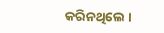କରିନଥିଲେ ।